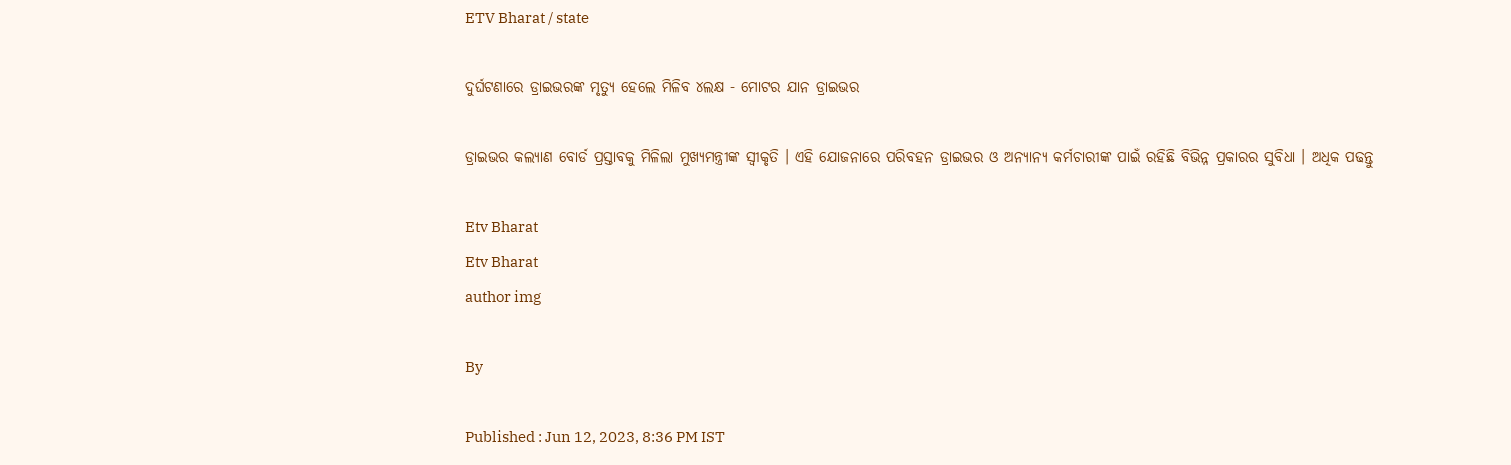ETV Bharat / state

ଦୁର୍ଘଟଣାରେ ଡ୍ରାଇଭରଙ୍କ ମୃତ୍ୟୁ ହେଲେ ମିଳିବ ୪ଲକ୍ଷ - ମୋଟର ଯାନ ଡ୍ରାଇଭର

ଡ୍ରାଇଭର କଲ୍ୟାଣ ବୋର୍ଡ ପ୍ରସ୍ତାବକୁ ମିଳିଲା ମୁଖ୍ୟମନ୍ତ୍ରୀଙ୍କ ସ୍ବୀକୃତି । ଏହି ଯୋଜନାରେ ପରିବହନ ଡ୍ରାଇଭର ଓ ଅନ୍ୟାନ୍ୟ କର୍ମଚାରୀଙ୍କ ପାଇଁ ରହିଛି ବିଭିନ୍ନ ପ୍ରକାରର ସୁବିଧା । ଅଧିକ ପଢନ୍ତୁ

Etv Bharat
Etv Bharat
author img

By

Published : Jun 12, 2023, 8:36 PM IST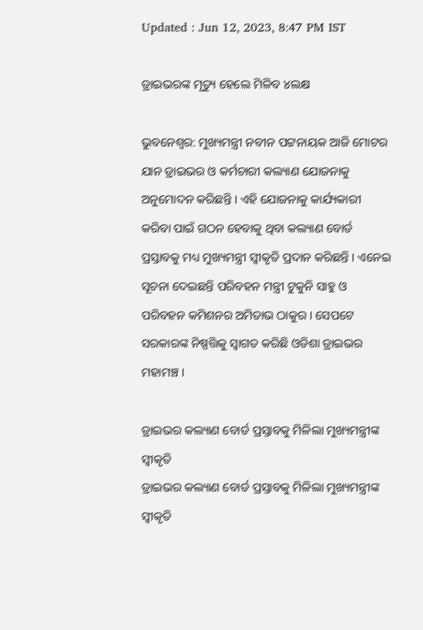Updated : Jun 12, 2023, 8:47 PM IST

ଡ୍ରାଇଭରଙ୍କ ମୃତ୍ୟୁ ହେଲେ ମିଳିବ ୪ଲକ୍ଷ

ଭୁବନେଶ୍ବର: ମୁଖ୍ୟମନ୍ତ୍ରୀ ନବୀନ ପଟ୍ଟନାୟକ ଆଜି ମୋଟର ଯାନ ଡ୍ରାଇଭର ଓ କର୍ମଚାରୀ କଲ୍ୟାଣ ଯୋଜନାକୁ ଅନୁମୋଦନ କରିଛନ୍ତି । ଏହି ଯୋଜନାକୁ କାର୍ଯ୍ୟକାରୀ କରିବା ପାଇଁ ଗଠନ ହେବାକୁ ଥିବା କଲ୍ୟାଣ ବୋର୍ଡ ପ୍ରସ୍ତାବକୁ ମଧ୍ୟ ମୁଖ୍ୟମନ୍ତ୍ରୀ ସ୍ବୀକୃତି ପ୍ରଦାନ କରିଛନ୍ତି । ଏନେଇ ସୂଚନା ଦେଇଛନ୍ତି ପରିବହନ ମନ୍ତ୍ରୀ ଟୁକୁନି ସାହୁ ଓ ପରିବହନ କମିଶନର ଅମିତାଭ ଠାକୁର । ସେପଟେ ସରକାରଙ୍କ ନିଷ୍ପତ୍ତିକୁ ସ୍ବାଗତ କରିଛି ଓଡିଶା ଡ୍ରାଇଭର ମହାମଞ୍ଚ ।

ଡ୍ରାଇଭର କଲ୍ୟାଣ ବୋର୍ଡ ପ୍ରସ୍ତାବକୁ ମିଳିଲା ମୁଖ୍ୟମନ୍ତ୍ରୀଙ୍କ ସ୍ବୀକୃତି
ଡ୍ରାଇଭର କଲ୍ୟାଣ ବୋର୍ଡ ପ୍ରସ୍ତାବକୁ ମିଳିଲା ମୁଖ୍ୟମନ୍ତ୍ରୀଙ୍କ ସ୍ବୀକୃତି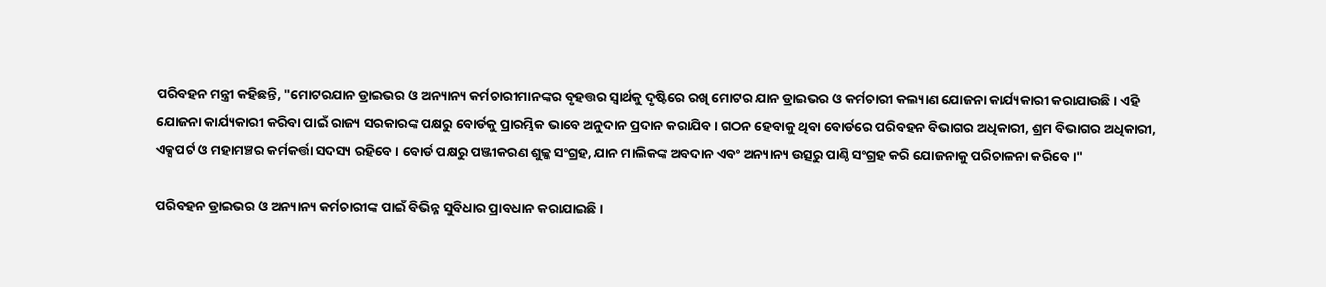ପରିବହନ ମନ୍ତ୍ରୀ କହିଛନ୍ତି, "ମୋଟରଯାନ ଡ୍ରାଇଭର ଓ ଅନ୍ୟାନ୍ୟ କର୍ମଚାରୀମାନଙ୍କର ବୃହତ୍ତର ସ୍ବାର୍ଥକୁ ଦୃଷ୍ଟିରେ ରଖି ମୋଟର ଯାନ ଡ୍ରାଇଭର ଓ କର୍ମଚାରୀ କଲ୍ୟାଣ ଯୋଜନା କାର୍ଯ୍ୟକାରୀ କରାଯାଉଛି । ଏହି ଯୋଜନା କାର୍ଯ୍ୟକାରୀ କରିବା ପାଇଁ ରାଜ୍ୟ ସରକାରଙ୍କ ପକ୍ଷରୁ ବୋର୍ଡକୁ ପ୍ରାରମ୍ଭିକ ଭାବେ ଅନୁଦାନ ପ୍ରଦାନ କରାଯିବ । ଗଠନ ହେବାକୁ ଥିବା ବୋର୍ଡରେ ପରିବହନ ବିଭାଗର ଅଧିକାରୀ, ଶ୍ରମ ବିଭାଗର ଅଧିକାରୀ, ଏକ୍ସପର୍ଟ ଓ ମହାମଞ୍ଚର କର୍ମକର୍ତ୍ତା ସଦସ୍ୟ ରହିବେ । ବୋର୍ଡ ପକ୍ଷରୁ ପଞ୍ଜୀକରଣ ଶୁଳ୍କ ସଂଗ୍ରହ, ଯାନ ମାଲିକଙ୍କ ଅବଦାନ ଏବଂ ଅନ୍ୟାନ୍ୟ ଉତ୍ସରୁ ପାଣ୍ଠି ସଂଗ୍ରହ କରି ଯୋଜନାକୁ ପରିଚାଳନା କରିବେ ।"

ପରିବହନ ଡ୍ରାଇଭର ଓ ଅନ୍ୟାନ୍ୟ କର୍ମଚାରୀଙ୍କ ପାଇଁ ବିଭିନ୍ନ ସୁବିଧାର ପ୍ରାବଧାନ କରାଯାଇଛି ।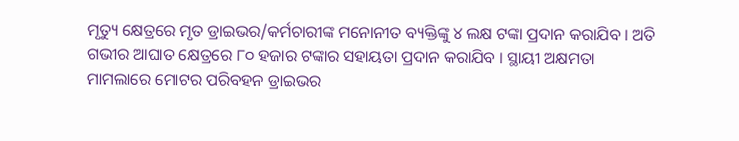ମୃତ୍ୟୁ କ୍ଷେତ୍ରରେ ମୃତ ଡ୍ରାଇଭର/କର୍ମଚାରୀଙ୍କ ମନୋନୀତ ବ୍ୟକ୍ତିଙ୍କୁ ୪ ଲକ୍ଷ ଟଙ୍କା ପ୍ରଦାନ କରାଯିବ । ଅତି ଗଭୀର ଆଘାତ କ୍ଷେତ୍ରରେ ୮୦ ହଜାର ଟଙ୍କାର ସହାୟତା ପ୍ରଦାନ କରାଯିବ । ସ୍ଥାୟୀ ଅକ୍ଷମତା ମାମଲାରେ ମୋଟର ପରିବହନ ଡ୍ରାଇଭର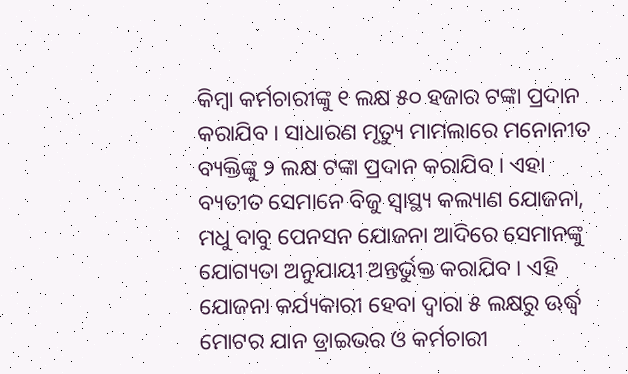କିମ୍ବା କର୍ମଚାରୀଙ୍କୁ ୧ ଲକ୍ଷ ୫୦ ହଜାର ଟଙ୍କା ପ୍ରଦାନ କରାଯିବ । ସାଧାରଣ ମୃତ୍ୟୁ ମାମଲାରେ ମନୋନୀତ ବ୍ୟକ୍ତିଙ୍କୁ ୨ ଲକ୍ଷ ଟଙ୍କା ପ୍ରଦାନ କରାଯିବ । ଏହା ବ୍ୟତୀତ ସେମାନେ ବିଜୁ ସ୍ବାସ୍ଥ୍ୟ କଲ୍ୟାଣ ଯୋଜନା, ମଧୁ ବାବୁ ପେନସନ ଯୋଜନା ଆଦିରେ ସେମାନଙ୍କୁ ଯୋଗ୍ୟତା ଅନୁଯାୟୀ ଅନ୍ତର୍ଭୁକ୍ତ କରାଯିବ । ଏହି ଯୋଜନା କର୍ଯ୍ୟକାରୀ ହେବା ଦ୍ବାରା ୫ ଲକ୍ଷରୁ ଊର୍ଦ୍ଧ୍ବ ମୋଟର ଯାନ ଡ୍ରାଇଭର ଓ କର୍ମଚାରୀ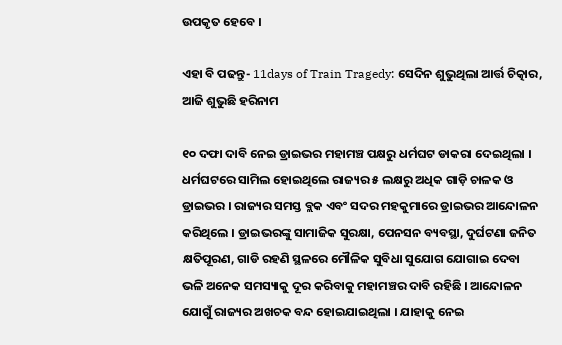ଉପକୃତ ହେବେ ।

ଏହା ବି ପଢନ୍ତୁ- 11days of Train Tragedy: ସେଦିନ ଶୁଭୁଥିଲା ଆର୍ତ୍ତ ଚିତ୍କାର, ଆଜି ଶୁଭୁଛି ହରିନାମ

୧୦ ଦଫା ଦାବି ନେଇ ଡ୍ରାଇଭର ମହାମଞ୍ଚ ପକ୍ଷରୁ ଧର୍ମଘଟ ଡାକରା ଦେଇଥିଲା । ଧର୍ମଘଟରେ ସାମିଲ ହୋଇଥିଲେ ରାଜ୍ୟର ୫ ଲକ୍ଷରୁ ଅଧିକ ଗାଡ଼ି ଚାଳକ ଓ ଡ୍ରାଇଭର । ରାଜ୍ୟର ସମସ୍ତ ବ୍ଲକ ଏବଂ ସଦର ମହକୁମାରେ ଡ୍ରାଇଭର ଆନ୍ଦୋଳନ କରିଥିଲେ । ଡ୍ରାଇଭରଙ୍କୁ ସାମାଜିକ ସୁରକ୍ଷା, ପେନସନ ବ୍ୟବସ୍ଥା, ଦୁର୍ଘଟଣା ଜନିତ କ୍ଷତିପୂରଣ, ଗାଡି ରହଣି ସ୍ଥଳରେ ମୌଳିକ ସୁବିଧା ସୁଯୋଗ ଯୋଗାଇ ଦେବା ଭଳି ଅନେକ ସମସ୍ୟାକୁ ଦୂର କରିବାକୁ ମହାମଞ୍ଚର ଦାବି ରହିଛି । ଆନ୍ଦୋଳନ ଯୋଗୁଁ ରାଜ୍ୟର ଅଖଚକ ବନ୍ଦ ହୋଇଯାଇଥିଲା । ଯାହାକୁ ନେଇ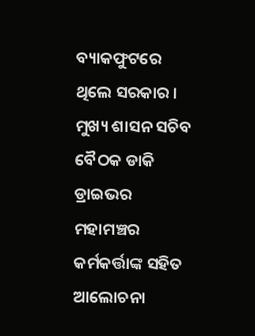ବ୍ୟାକଫୁଟରେ ଥିଲେ ସରକାର । ମୁଖ୍ୟ ଶାସନ ସଚିବ ବୈଠକ ଡାକି ଡ୍ରାଇଭର ମହାମଞ୍ଚର କର୍ମକର୍ତ୍ତାଙ୍କ ସହିତ ଆଲୋଚନା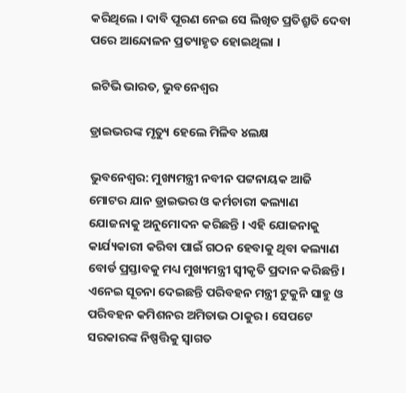କରିଥିଲେ । ଦାବି ପୂରଣ ନେଇ ସେ ଲିଖିତ ପ୍ରତିଶ୍ରୁତି ଦେବା ପରେ ଆନ୍ଦୋଳନ ପ୍ରତ୍ୟାହୃତ ହୋଇଥିଲା ।

ଇଟିଭି ଭାରତ, ଭୁବନେଶ୍ବର

ଡ୍ରାଇଭରଙ୍କ ମୃତ୍ୟୁ ହେଲେ ମିଳିବ ୪ଲକ୍ଷ

ଭୁବନେଶ୍ବର: ମୁଖ୍ୟମନ୍ତ୍ରୀ ନବୀନ ପଟ୍ଟନାୟକ ଆଜି ମୋଟର ଯାନ ଡ୍ରାଇଭର ଓ କର୍ମଚାରୀ କଲ୍ୟାଣ ଯୋଜନାକୁ ଅନୁମୋଦନ କରିଛନ୍ତି । ଏହି ଯୋଜନାକୁ କାର୍ଯ୍ୟକାରୀ କରିବା ପାଇଁ ଗଠନ ହେବାକୁ ଥିବା କଲ୍ୟାଣ ବୋର୍ଡ ପ୍ରସ୍ତାବକୁ ମଧ୍ୟ ମୁଖ୍ୟମନ୍ତ୍ରୀ ସ୍ବୀକୃତି ପ୍ରଦାନ କରିଛନ୍ତି । ଏନେଇ ସୂଚନା ଦେଇଛନ୍ତି ପରିବହନ ମନ୍ତ୍ରୀ ଟୁକୁନି ସାହୁ ଓ ପରିବହନ କମିଶନର ଅମିତାଭ ଠାକୁର । ସେପଟେ ସରକାରଙ୍କ ନିଷ୍ପତ୍ତିକୁ ସ୍ବାଗତ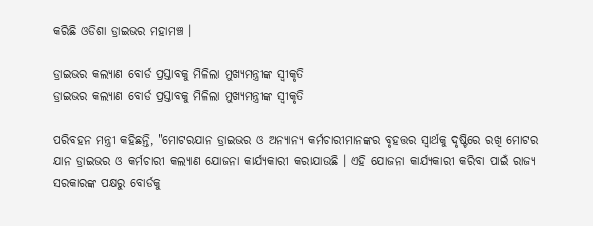କରିଛି ଓଡିଶା ଡ୍ରାଇଭର ମହାମଞ୍ଚ ।

ଡ୍ରାଇଭର କଲ୍ୟାଣ ବୋର୍ଡ ପ୍ରସ୍ତାବକୁ ମିଳିଲା ମୁଖ୍ୟମନ୍ତ୍ରୀଙ୍କ ସ୍ବୀକୃତି
ଡ୍ରାଇଭର କଲ୍ୟାଣ ବୋର୍ଡ ପ୍ରସ୍ତାବକୁ ମିଳିଲା ମୁଖ୍ୟମନ୍ତ୍ରୀଙ୍କ ସ୍ବୀକୃତି

ପରିବହନ ମନ୍ତ୍ରୀ କହିଛନ୍ତି, "ମୋଟରଯାନ ଡ୍ରାଇଭର ଓ ଅନ୍ୟାନ୍ୟ କର୍ମଚାରୀମାନଙ୍କର ବୃହତ୍ତର ସ୍ବାର୍ଥକୁ ଦୃଷ୍ଟିରେ ରଖି ମୋଟର ଯାନ ଡ୍ରାଇଭର ଓ କର୍ମଚାରୀ କଲ୍ୟାଣ ଯୋଜନା କାର୍ଯ୍ୟକାରୀ କରାଯାଉଛି । ଏହି ଯୋଜନା କାର୍ଯ୍ୟକାରୀ କରିବା ପାଇଁ ରାଜ୍ୟ ସରକାରଙ୍କ ପକ୍ଷରୁ ବୋର୍ଡକୁ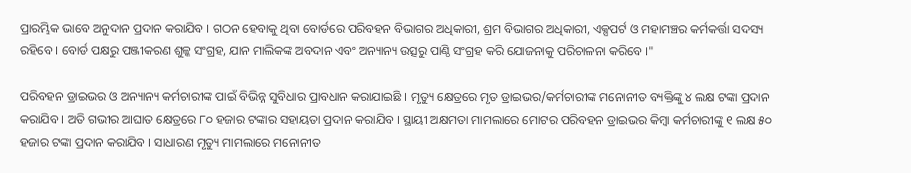ପ୍ରାରମ୍ଭିକ ଭାବେ ଅନୁଦାନ ପ୍ରଦାନ କରାଯିବ । ଗଠନ ହେବାକୁ ଥିବା ବୋର୍ଡରେ ପରିବହନ ବିଭାଗର ଅଧିକାରୀ, ଶ୍ରମ ବିଭାଗର ଅଧିକାରୀ, ଏକ୍ସପର୍ଟ ଓ ମହାମଞ୍ଚର କର୍ମକର୍ତ୍ତା ସଦସ୍ୟ ରହିବେ । ବୋର୍ଡ ପକ୍ଷରୁ ପଞ୍ଜୀକରଣ ଶୁଳ୍କ ସଂଗ୍ରହ, ଯାନ ମାଲିକଙ୍କ ଅବଦାନ ଏବଂ ଅନ୍ୟାନ୍ୟ ଉତ୍ସରୁ ପାଣ୍ଠି ସଂଗ୍ରହ କରି ଯୋଜନାକୁ ପରିଚାଳନା କରିବେ ।"

ପରିବହନ ଡ୍ରାଇଭର ଓ ଅନ୍ୟାନ୍ୟ କର୍ମଚାରୀଙ୍କ ପାଇଁ ବିଭିନ୍ନ ସୁବିଧାର ପ୍ରାବଧାନ କରାଯାଇଛି । ମୃତ୍ୟୁ କ୍ଷେତ୍ରରେ ମୃତ ଡ୍ରାଇଭର/କର୍ମଚାରୀଙ୍କ ମନୋନୀତ ବ୍ୟକ୍ତିଙ୍କୁ ୪ ଲକ୍ଷ ଟଙ୍କା ପ୍ରଦାନ କରାଯିବ । ଅତି ଗଭୀର ଆଘାତ କ୍ଷେତ୍ରରେ ୮୦ ହଜାର ଟଙ୍କାର ସହାୟତା ପ୍ରଦାନ କରାଯିବ । ସ୍ଥାୟୀ ଅକ୍ଷମତା ମାମଲାରେ ମୋଟର ପରିବହନ ଡ୍ରାଇଭର କିମ୍ବା କର୍ମଚାରୀଙ୍କୁ ୧ ଲକ୍ଷ ୫୦ ହଜାର ଟଙ୍କା ପ୍ରଦାନ କରାଯିବ । ସାଧାରଣ ମୃତ୍ୟୁ ମାମଲାରେ ମନୋନୀତ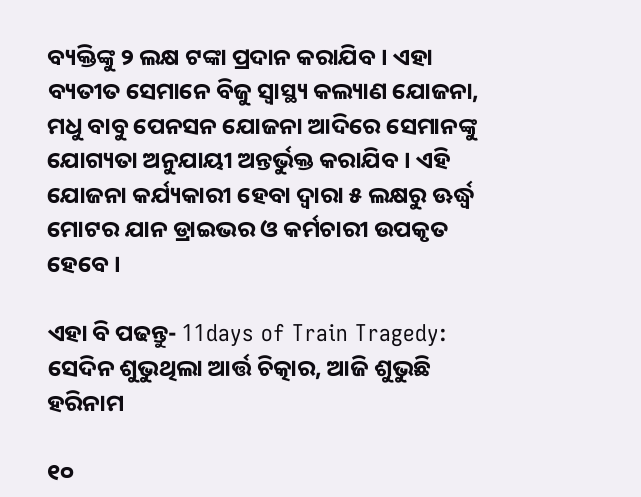ବ୍ୟକ୍ତିଙ୍କୁ ୨ ଲକ୍ଷ ଟଙ୍କା ପ୍ରଦାନ କରାଯିବ । ଏହା ବ୍ୟତୀତ ସେମାନେ ବିଜୁ ସ୍ବାସ୍ଥ୍ୟ କଲ୍ୟାଣ ଯୋଜନା, ମଧୁ ବାବୁ ପେନସନ ଯୋଜନା ଆଦିରେ ସେମାନଙ୍କୁ ଯୋଗ୍ୟତା ଅନୁଯାୟୀ ଅନ୍ତର୍ଭୁକ୍ତ କରାଯିବ । ଏହି ଯୋଜନା କର୍ଯ୍ୟକାରୀ ହେବା ଦ୍ବାରା ୫ ଲକ୍ଷରୁ ଊର୍ଦ୍ଧ୍ବ ମୋଟର ଯାନ ଡ୍ରାଇଭର ଓ କର୍ମଚାରୀ ଉପକୃତ ହେବେ ।

ଏହା ବି ପଢନ୍ତୁ- 11days of Train Tragedy: ସେଦିନ ଶୁଭୁଥିଲା ଆର୍ତ୍ତ ଚିତ୍କାର, ଆଜି ଶୁଭୁଛି ହରିନାମ

୧୦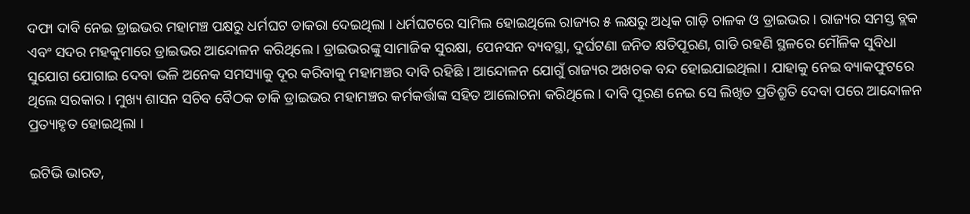ଦଫା ଦାବି ନେଇ ଡ୍ରାଇଭର ମହାମଞ୍ଚ ପକ୍ଷରୁ ଧର୍ମଘଟ ଡାକରା ଦେଇଥିଲା । ଧର୍ମଘଟରେ ସାମିଲ ହୋଇଥିଲେ ରାଜ୍ୟର ୫ ଲକ୍ଷରୁ ଅଧିକ ଗାଡ଼ି ଚାଳକ ଓ ଡ୍ରାଇଭର । ରାଜ୍ୟର ସମସ୍ତ ବ୍ଲକ ଏବଂ ସଦର ମହକୁମାରେ ଡ୍ରାଇଭର ଆନ୍ଦୋଳନ କରିଥିଲେ । ଡ୍ରାଇଭରଙ୍କୁ ସାମାଜିକ ସୁରକ୍ଷା, ପେନସନ ବ୍ୟବସ୍ଥା, ଦୁର୍ଘଟଣା ଜନିତ କ୍ଷତିପୂରଣ, ଗାଡି ରହଣି ସ୍ଥଳରେ ମୌଳିକ ସୁବିଧା ସୁଯୋଗ ଯୋଗାଇ ଦେବା ଭଳି ଅନେକ ସମସ୍ୟାକୁ ଦୂର କରିବାକୁ ମହାମଞ୍ଚର ଦାବି ରହିଛି । ଆନ୍ଦୋଳନ ଯୋଗୁଁ ରାଜ୍ୟର ଅଖଚକ ବନ୍ଦ ହୋଇଯାଇଥିଲା । ଯାହାକୁ ନେଇ ବ୍ୟାକଫୁଟରେ ଥିଲେ ସରକାର । ମୁଖ୍ୟ ଶାସନ ସଚିବ ବୈଠକ ଡାକି ଡ୍ରାଇଭର ମହାମଞ୍ଚର କର୍ମକର୍ତ୍ତାଙ୍କ ସହିତ ଆଲୋଚନା କରିଥିଲେ । ଦାବି ପୂରଣ ନେଇ ସେ ଲିଖିତ ପ୍ରତିଶ୍ରୁତି ଦେବା ପରେ ଆନ୍ଦୋଳନ ପ୍ରତ୍ୟାହୃତ ହୋଇଥିଲା ।

ଇଟିଭି ଭାରତ,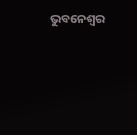ଭୁବନେଶ୍ବର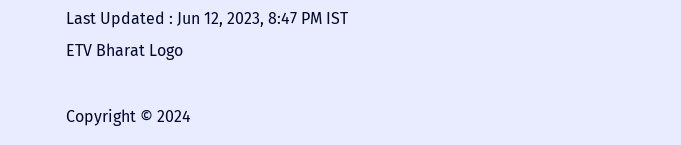Last Updated : Jun 12, 2023, 8:47 PM IST
ETV Bharat Logo

Copyright © 2024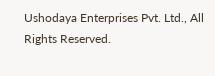Ushodaya Enterprises Pvt. Ltd., All Rights Reserved.